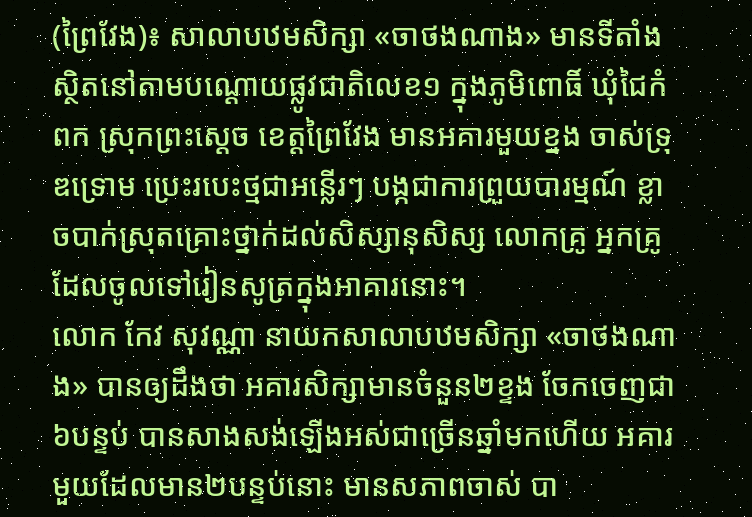(ព្រៃវែង)៖ សាលាបឋមសិក្សា «ចាថងណាង» មានទីតាំងស្ថិតនៅតាមបណ្តោយផ្លូវជាតិលេខ១ ក្នុងភូមិពោធិ៍ ឃុំជៃកំពក ស្រុកព្រះស្តេច ខេត្តព្រៃវែង មានអគារមួយខ្នង ចាស់ទ្រុឌទ្រោម ប្រេះរបេះថ្មជាអន្លើរៗ បង្កជាការព្រួយបារម្មណ៍ ខ្លាចបាក់ស្រុតគ្រោះថ្នាក់ដល់សិស្សានុសិស្ស លោកគ្រូ អ្នកគ្រូ ដែលចូលទៅរៀនសូត្រក្នុងអាគារនោះ។
លោក កែវ សុវណ្ណា នាយកសាលាបឋមសិក្សា «ចាថងណាង» បានឲ្យដឹងថា អគារសិក្សាមានចំនួន២ខ្ទង ចែកចេញជា៦បន្ទប់ បានសាងសង់ឡើងអស់ជាច្រើនឆ្នាំមកហើយ អគារមួយដែលមាន២បន្ទប់នោះ មានសភាពចាស់ បា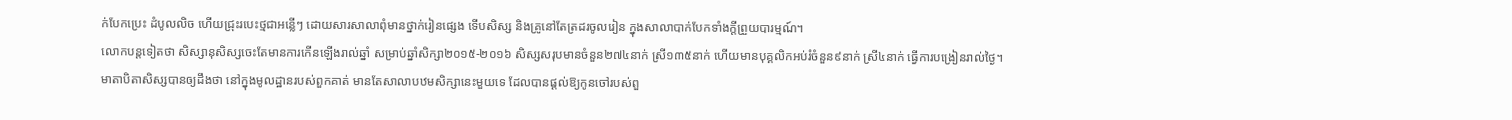ក់បែកប្រេះ ដំបូលលិច ហើយជ្រុះរបេះថ្មជាអន្លើៗ ដោយសារសាលាពុំមានថ្នាក់រៀនផ្សេង ទើបសិស្ស និងគ្រូនៅតែត្រដរចូលរៀន ក្នុងសាលាបាក់បែកទាំងក្តីព្រួយបារម្មណ៍។
លោកបន្តទៀតថា សិស្សានុសិស្សចេះតែមានការកើនឡើងរាល់ឆ្នាំ សម្រាប់ឆ្នាំសិក្សា២០១៥-២០១៦ សិស្សសរុបមានចំនួន២៧៤នាក់ ស្រី១៣៥នាក់ ហើយមានបុគ្គលិកអប់រំចំនួន៩នាក់ ស្រី៤នាក់ ធ្វើការបង្រៀនរាល់ថ្ងៃ។
មាតាបិតាសិស្សបានឲ្យដឹងថា នៅក្នុងមូលដ្ឋានរបស់ពួកគាត់ មានតែសាលាបឋមសិក្សានេះមួយទេ ដែលបានផ្ដល់ឱ្យកូនចៅរបស់ពួ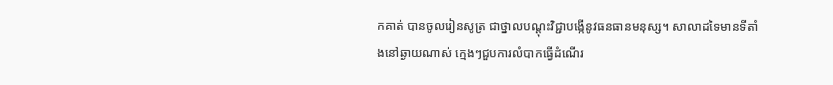កគាត់ បានចូលរៀនសូត្រ ជាថ្នាលបណ្តុះវិជ្ជាបង្កើនូវធនធានមនុស្ស។ សាលាដទៃមានទីតាំងនៅឆ្ងាយណាស់ ក្មេងៗជួបការលំបាកធ្វើដំណើរ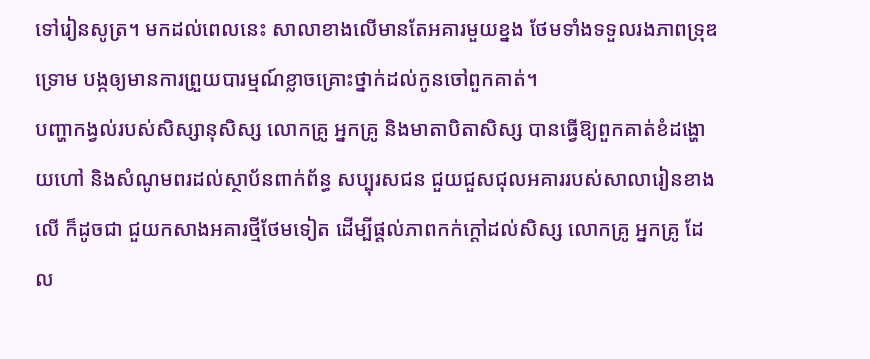ទៅរៀនសូត្រ។ មកដល់ពេលនេះ សាលាខាងលើមានតែអគារមួយខ្នង ថែមទាំងទទួលរងភាពទ្រុឌទ្រោម បង្កឲ្យមានការព្រួយបារម្មណ៍ខ្លាចគ្រោះថ្នាក់ដល់កូនចៅពួកគាត់។
បញ្ហាកង្វល់របស់សិស្សានុសិស្ស លោកគ្រូ អ្នកគ្រូ និងមាតាបិតាសិស្ស បានធ្វើឱ្យពួកគាត់ខំដង្ហោយហៅ និងសំណូមពរដល់ស្ថាប័នពាក់ព័ន្ធ សប្បុរសជន ជួយជួសជុលអគាររបស់សាលារៀនខាងលើ ក៏ដូចជា ជួយកសាងអគារថ្មីថែមទៀត ដើម្បីផ្តល់ភាពកក់ក្តៅដល់សិស្ស លោកគ្រូ អ្នកគ្រូ ដែល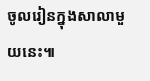ចូលរៀនក្នុងសាលាមួយនេះ៕